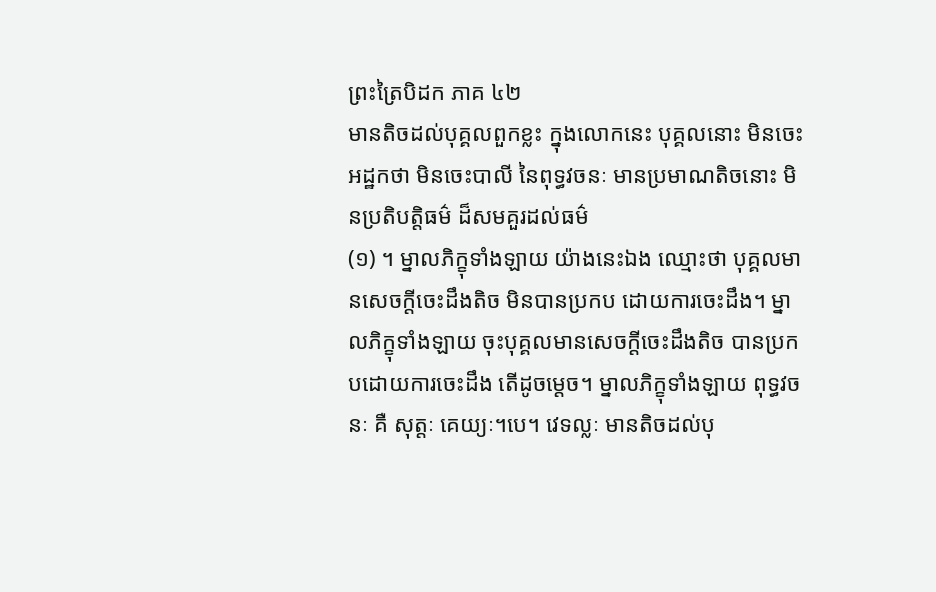ព្រះត្រៃបិដក ភាគ ៤២
មានតិចដល់បុគ្គលពួកខ្លះ ក្នុងលោកនេះ បុគ្គលនោះ មិនចេះអដ្ឋកថា មិនចេះបាលី នៃពុទ្ធវចនៈ មានប្រមាណតិចនោះ មិនប្រតិបត្តិធម៌ ដ៏សមគួរដល់ធម៌
(១) ។ ម្នាលភិក្ខុទាំងឡាយ យ៉ាងនេះឯង ឈ្មោះថា បុគ្គលមានសេចក្តីចេះដឹងតិច មិនបានប្រកប ដោយការចេះដឹង។ ម្នាលភិក្ខុទាំងឡាយ ចុះបុគ្គលមានសេចក្តីចេះដឹងតិច បានប្រកបដោយការចេះដឹង តើដូចម្តេច។ ម្នាលភិក្ខុទាំងឡាយ ពុទ្ធវចនៈ គឺ សុត្តៈ គេយ្យៈ។បេ។ វេទល្លៈ មានតិចដល់បុ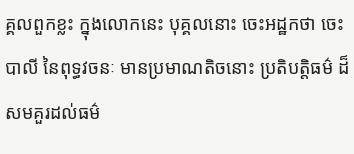គ្គលពួកខ្លះ ក្នុងលោកនេះ បុគ្គលនោះ ចេះអដ្ឋកថា ចេះបាលី នៃពុទ្ធវចនៈ មានប្រមាណតិចនោះ ប្រតិបត្តិធម៌ ដ៏សមគួរដល់ធម៌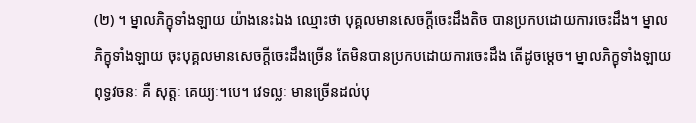(២) ។ ម្នាលភិក្ខុទាំងឡាយ យ៉ាងនេះឯង ឈ្មោះថា បុគ្គលមានសេចក្តីចេះដឹងតិច បានប្រកបដោយការចេះដឹង។ ម្នាលភិក្ខុទាំងឡាយ ចុះបុគ្គលមានសេចក្តីចេះដឹងច្រើន តែមិនបានប្រកបដោយការចេះដឹង តើដូចម្តេច។ ម្នាលភិក្ខុទាំងឡាយ ពុទ្ធវចនៈ គឺ សុត្តៈ គេយ្យៈ។បេ។ វេទល្លៈ មានច្រើនដល់បុ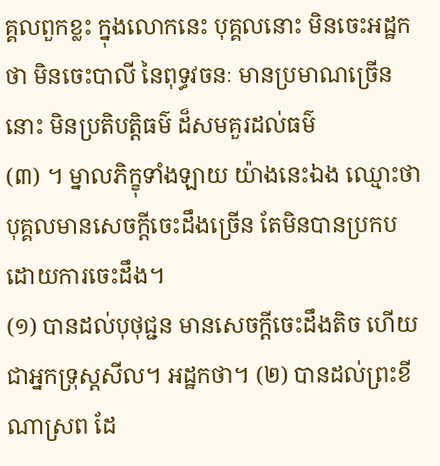គ្គលពួកខ្លះ ក្នុងលោកនេះ បុគ្គលនោះ មិនចេះអដ្ឋកថា មិនចេះបាលី នៃពុទ្ធវចនៈ មានប្រមាណច្រើននោះ មិនប្រតិបត្តិធម៌ ដ៏សមគួរដល់ធម៌
(៣) ។ ម្នាលភិក្ខុទាំងឡាយ យ៉ាងនេះឯង ឈ្មោះថា បុគ្គលមានសេចក្តីចេះដឹងច្រើន តែមិនបានប្រកបដោយការចេះដឹង។
(១) បានដល់បុថុជ្ជន មានសេចក្តីចេះដឹងតិច ហើយជាអ្នកទ្រុស្តសីល។ អដ្ឋកថា។ (២) បានដល់ព្រះខីណាស្រព ដែ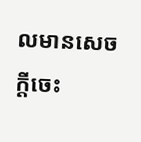លមានសេចក្តីចេះ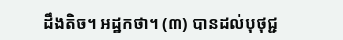ដឹងតិច។ អដ្ឋកថា។ (៣) បានដល់បុថុជ្ជ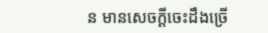ន មានសេចក្តីចេះដឹងច្រើ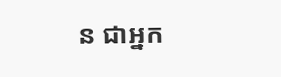ន ជាអ្នក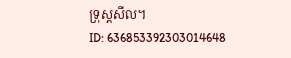ទ្រុស្តសីល។
ID: 636853392303014648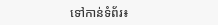ទៅកាន់ទំព័រ៖